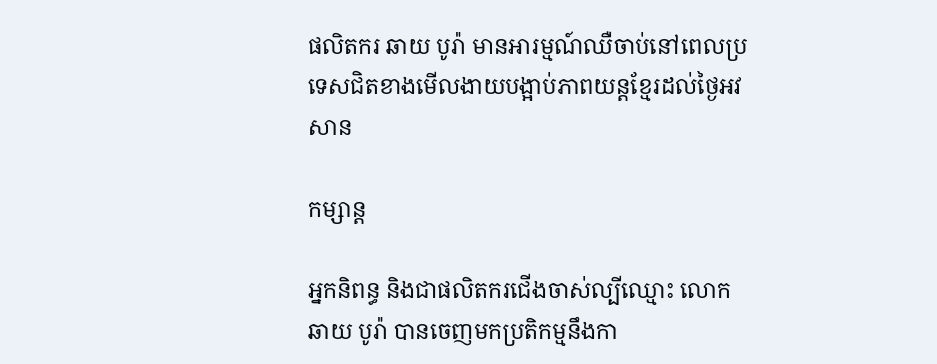ផលិតករ ឆាយ បូរ៉ា មានអារម្មណ៍ឈឺចាប់នៅពេលប្រទេសជិតខាងមើលងាយបង្អាប់ភាពយន្តខ្មែរដល់ថ្ងៃអវសាន

កម្សាន្ត

អ្នកនិពន្ធ និងជាផលិតករជើងចាស់ល្បីឈ្មោះ លោក ឆាយ បូរ៉ា បានចេញមកប្រតិកម្មនឹងកា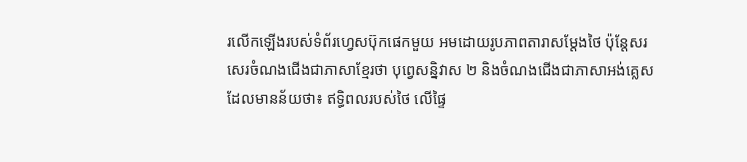រលើកឡើងរបស់ទំព័រហ្វេសប៊ុកផេកមួយ អមដោយរូបភាពតារាសម្តែងថៃ ប៉ុន្តែសរសេរចំណងជើងជាភាសាខ្មែរថា បុព្វេសន្និវាស ២ និងចំណងជើងជាភាសាអង់គ្លេសដែលមានន័យថា៖ ឥទ្ធិពលរបស់ថៃ លើផ្ទៃ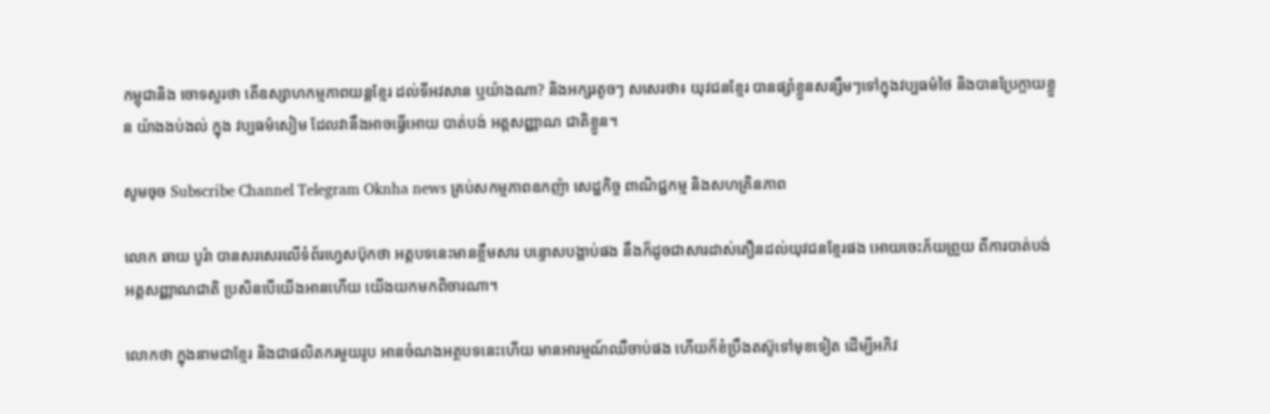កម្ពុជានិង ចោទសួរថា តើឧស្សាហកម្មភាពយន្តខ្មែរ ដល់ទីអវសាន ឬយ៉ាងណា? និងអក្សរតូចៗ សសេរថា៖ យុវជនខ្មែរ បានផ្សាំខ្លួនសន្សឹមៗទៅក្នុងវប្បធម៌ថៃ និងបានប្រែក្លាយខ្លួន យ៉ាងងប់ងល់ ក្នុង វប្បធម៌សៀម ដែលវានឹងអាចធ្វើអោយ បាត់បង់ អត្តសញ្ញាណ ជាតិខ្លួន។

សូមចុច Subscribe Channel Telegram Oknha news គ្រប់សកម្មភាពឧកញ៉ា សេដ្ឋកិច្ច ពាណិជ្ជកម្ម និងសហគ្រិនភាព

លោក ឆាយ បូរ៉ា បានសរសេរលើទំព័រហ្វេសប៊ុកថា អត្តបទនេះមានខ្លឹមសារ បន្ទោសបង្អាប់ផង នឹងក៏ដូចជាសារដាស់តឿនដល់យុវជនខ្មែរផង អោយចេះភ័យព្រួយ ពីការបាត់បង់ អត្តសញ្ញាណជាតិ ប្រសិនបើយើងអានហើយ យើងយកមកពិចារណា។

លោកថា ក្នុងនាមជាខ្មែរ និងជាផលិតករមួយរូប អានចំណងអត្ថបទនេះហើយ មានអារម្មណ៍ឈឺចាប់ផង ហើយក៏ខំប្រឹងតស៊ូទៅមុខទៀត ដើម្បីអភិវ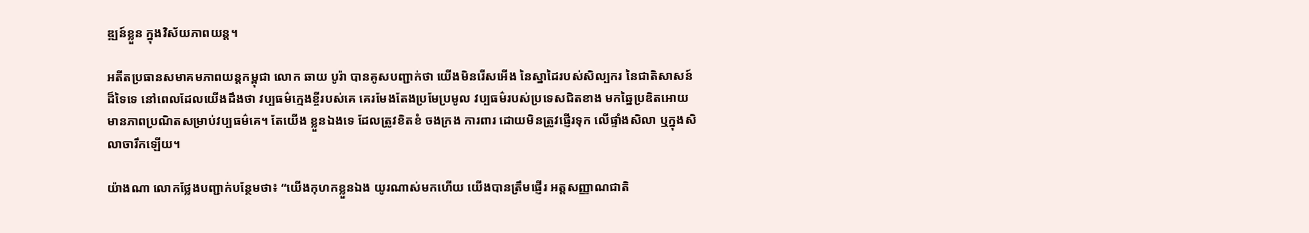ឌ្ឍន៍ខ្លួន ក្នុងវិស័យភាពយន្ត។

អតីតប្រធានសមាគមភាពយន្តកម្ពុជា លោក ឆាយ បូរ៉ា បានគូសបញ្ជាក់ថា យើងមិនរើសអើង នៃស្នាដៃរបស់សិល្បករ នៃជាតិសាសន៍ដ៏ទៃទេ នៅពេលដែលយើងដឹងថា វប្បធម៌ក្មេងខ្ចីរបស់គេ គេរមែងតែងប្រមែប្រមូល វប្បធម៌របស់ប្រទេសជិតខាង មកឆ្នៃប្រឌិតអោយមានភាពប្រណិតសម្រាប់វប្បធម៌គេ។ តែយើង ខ្លួនឯងទេ ដែលត្រូវខិតខំ ចងក្រង ការពារ ដោយមិនត្រូវផ្ញើរទុក លើផ្ទាំងសិលា ឬក្នុងសិលាចារឹកឡើយ។

យ៉ាងណា លោកថ្លែងបញ្ជាក់បន្ថែមថា៖ “យើងកុហកខ្លួនឯង យូរណាស់មកហើយ យើងបានត្រឹមផ្ញើរ អត្តសញ្ញាណជាតិ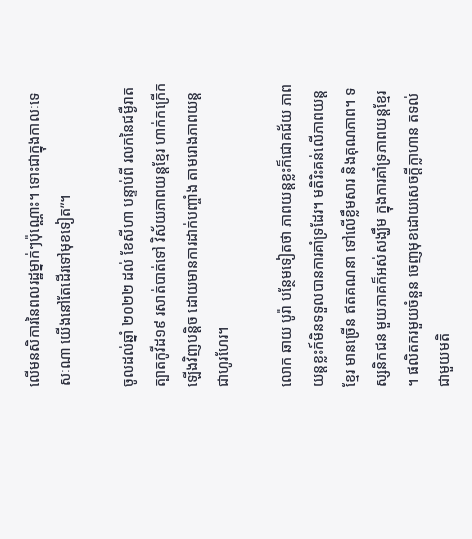លើមនសិការនៃពលរដ្ឋម្នាក់ៗប៉ុណ្ណោះ។ ទោះជាក្នុងកាលៈទេសៈណា យើងនៅតែដើរទៅមុខទៀត”។

ចូលដល់ឆ្នាំ ២០២២ ដល់ ខែសីហា បន្ទាប់ពី រលកនៃជម្ងឺរាតត្បាតកូវីដ១៩ រសាត់បាត់ទៅ វិស័យភាពយន្តខ្មែរ ហាក់កក្រើកឡើងវិញបន្តិច ដោយមានការដាក់បញ្ចាំង តាមរោងភាពយន្តជាហូរហែរ។

លោក ឆាយ បូរ៉ា បន្ថែមទៀតថា ភាពយន្តខ្លះក៏ជោគជ័យ ភាពយន្តខ្លះក៍មិនទទួលបានការគាំទ្រដែរ។ មតិរិះគន់លើភាពយន្តខ្មែរ មានច្រើន ឥតគណនា ទៅលើខ្លឹមសារ និងគុណភាព។ ទស្សនិកជន មួយភាគក៏អស់សង្ឃឹម ក្នុងការគាំទ្រភាពយន្តខ្មែរ ។ ផលិតករមួយចំនួន ចេញមុខដោយសេចក្តីក្លាហាន តទល់ ជាមួយមតិ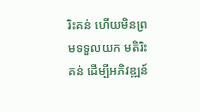រិះគន់ ហើយមិនព្រមទទួលយក មតិរិះគន់ ដើម្បីអភិវឌ្ឍន៍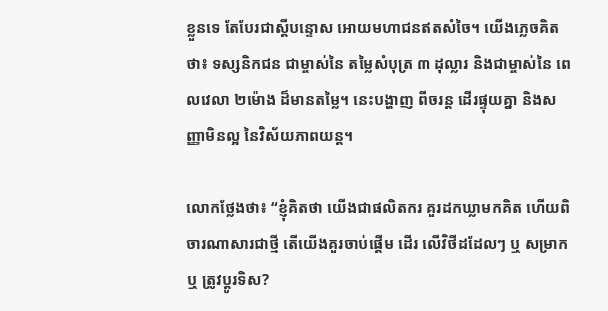ខ្លួនទេ តែបែរជាស្តីបន្ទោស អោយមហាជនឥតសំចៃ។ យើងភ្លេចគិតថា៖ ទស្សនិកជន ជាម្ចាស់នៃ តម្លៃសំបុត្រ ៣ ដុល្លារ និងជាម្ចាស់នៃ ពេលវេលា ២ម៉ោង ដ៏មានតម្លៃ។ នេះបង្ហាញ ពីចរន្ត ដើរផ្ទុយគ្នា និងសញ្ញាមិនល្អ នៃវិស័យភាពយន្ត។

លោកថ្លែងថា៖ “ខ្ញុំគិតថា យើងជាផលិតករ គួរដកឃ្លាមកគិត ហើយពិចារណាសារជាថ្មី តើយើងគួរចាប់ផ្តើម ដើរ លើវិថីដដែលៗ ឬ សម្រាក ឬ ត្រូវប្តូរទិស?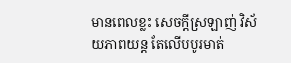មានពេលខ្លះ សេចក្តីស្រឡាញ់ វិស័យភាពយន្ត តែលើបបូរមាត់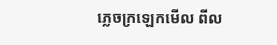ភ្លេចក្រឡេកមើល ពីល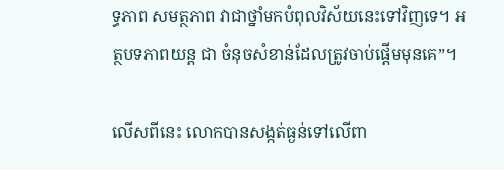ទ្ធភាព សមត្ថភាព វាជាថ្នាំមកបំពុលវិស័យនេះទៅវិញទេ។ អត្ថបទភាពយន្ត ជា ចំនុចសំខាន់ដែលត្រូវចាប់ផ្តើមមុនគេ”។

លើសពីនេះ លោកបានសង្កត់ធ្ងន់ទៅលើពា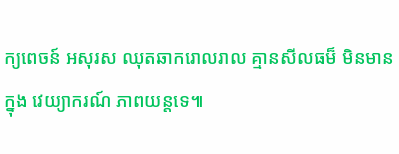ក្យពេចន៍ អសុរស ឈុតឆាករោលរាល គ្មានសីលធម៏ មិនមានក្នុង វេយ្យាករណ៍ ភាពយន្តទេ៕